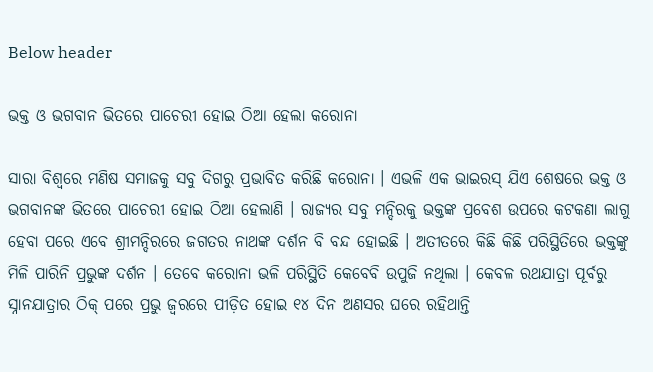Below header

ଭକ୍ତ ଓ ଭଗବାନ ଭିତରେ ପାଚେରୀ ହୋଇ ଠିଆ ହେଲା କରୋନା

ସାରା ବିଶ୍ୱରେ ମଣିଷ ସମାଜକୁ ସବୁ ଦିଗରୁ ପ୍ରଭାବିତ କରିଛି କରୋନା । ଏଭଳି ଏକ ଭାଇରସ୍‌ ଯିଏ ଶେଷରେ ଭକ୍ତ ଓ ଭଗବାନଙ୍କ ଭିତରେ ପାଚେରୀ ହୋଇ ଠିଆ ହେଲାଣି । ରାଜ୍ୟର ସବୁ ମନ୍ଦିରକୁ ଭକ୍ତଙ୍କ ପ୍ରବେଶ ଉପରେ କଟକଣା ଲାଗୁ ହେବା ପରେ ଏବେ ଶ୍ରୀମନ୍ଦିରରେ ଜଗତର ନାଥଙ୍କ ଦର୍ଶନ ବି ବନ୍ଦ ହୋଇଛି । ଅତୀତରେ କିଛି କିଛି ପରିସ୍ଥିତିରେ ଭକ୍ତଙ୍କୁ ମିଳି ପାରିନି ପ୍ରଭୁଙ୍କ ଦର୍ଶନ । ତେବେ କରୋନା ଭଳି ପରିସ୍ଥିତି କେବେବି ଉପୁଜି ନଥିଲା । କେବଳ ରଥଯାତ୍ରା ପୂର୍ବରୁ ସ୍ନାନଯାତ୍ରାର ଠିକ୍‌ ପରେ ପ୍ରଭୁ ଜ୍ୱରରେ ପୀଡ଼ିତ ହୋଇ ୧୪ ଦିନ ଅଣସର ଘରେ ରହିଥାନ୍ତି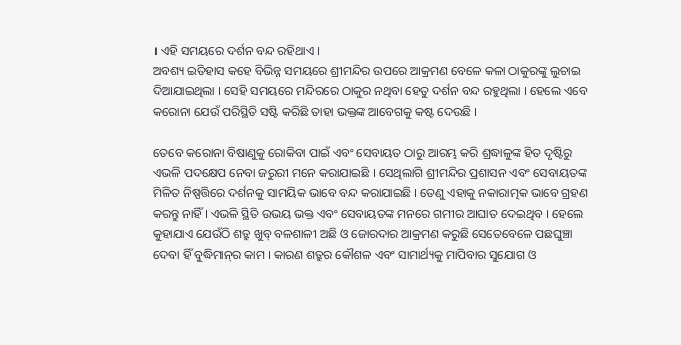। ଏହି ସମୟରେ ଦର୍ଶନ ବନ୍ଦ ରହିଥାଏ ।
ଅବଶ୍ୟ ଇତିହାସ କହେ ବିଭିନ୍ନ ସମୟରେ ଶ୍ରୀମନ୍ଦିର ଉପରେ ଆକ୍ରମଣ ବେଳେ କଳା ଠାକୁରଙ୍କୁ ଲୁଚାଇ ଦିଆଯାଇଥିଲା । ସେହି ସମୟରେ ମନ୍ଦିରରେ ଠାକୁର ନଥିବା ହେତୁ ଦର୍ଶନ ବନ୍ଦ ରହୁଥିଲା । ହେଲେ ଏବେ କରୋନା ଯେଉଁ ପରିସ୍ଥିତି ସଷ୍ଟି କରିଛି ତାହା ଭକ୍ତଙ୍କ ଆବେଗକୁ କଷ୍ଟ ଦେଉଛି ।

ତେବେ କରୋନା ବିଷାଣୁକୁ ରୋକିବା ପାଇଁ ଏବଂ ସେବାୟତ ଠାରୁ ଆରମ୍ଭ କରି ଶ୍ରଦ୍ଧାଳୁଙ୍କ ହିତ ଦୃଷ୍ଟିରୁ ଏଭଳି ପଦକ୍ଷେପ ନେବା ଜରୁରୀ ମନେ କରାଯାଇଛି । ସେଥିଲାଗି ଶ୍ରୀମନ୍ଦିର ପ୍ରଶାସନ ଏବଂ ସେବାୟତଙ୍କ ମିଳିତ ନିଷ୍ପତ୍ତିରେ ଦର୍ଶନକୁ ସାମୟିକ ଭାବେ ବନ୍ଦ କରାଯାଇଛି । ତେଣୁ ଏହାକୁ ନକାରାତ୍ମକ ଭାବେ ଗ୍ରହଣ କରନ୍ତୁ ନାହିଁ । ଏଭଳି ସ୍ଥିତି ଉଭୟ ଭକ୍ତ ଏବଂ ସେବାୟତଙ୍କ ମନରେ ଗମୀର ଆଘାତ ଦେଇଥିବ । ହେଲେ କୁହାଯାଏ ଯେଉଁଠି ଶତ୍ରୁ ଖୁବ୍‌ ବଳଶାଳୀ ଅଛି ଓ ଜୋରଦାର ଆକ୍ରମଣ କରୁଛି ସେତେବେଳେ ପଛଘୁଞ୍ଚା ଦେବା ହିଁ ବୁଦ୍ଧିମାନ୍‌ର କାମ । କାରଣ ଶତ୍ରୁର କୌଶଳ ଏବଂ ସାମାର୍ଥ୍ୟକୁ ମାପିବାର ସୁଯୋଗ ଓ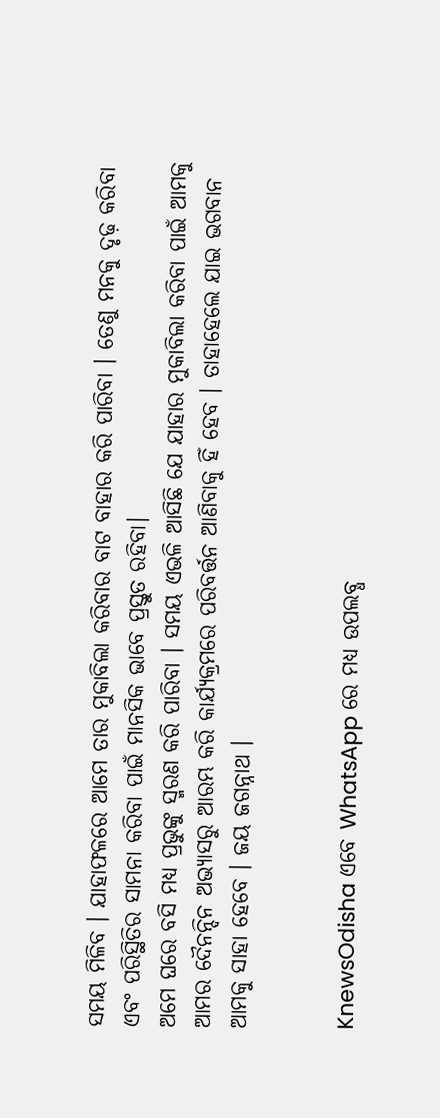ସମୟ ମିଳିବ । ଯାହାଫଳରେ ଆମେ ତାର ମୁକାବିଲା କରିବାର ବାଟ ବାହାର କରି ପାରିବା । ତେଣୁ ମନକୁ ଦୃଢ଼ କରିବା ଏବଂ ପରିସ୍ଥିତିର ସାମନା କରିବା ପାଇଁ ମାନସିକ ଭାବେ ପ୍ରସ୍ତୁତ ରହିବା।
ଅମେ ଘରେ ବସି ମଧ୍ୟ ପ୍ରଭୁଙ୍କୁ ସ୍ମରଣ କରି ପାରିବା । ସମୟ ଏଭଳି ଆସିଛି ଯେ ଯାହାର ମୁକାବିଲା କରିବା ପାଇଁ ଆମକୁ ଆମର ଦୈନନ୍ଦିନ ଅଭ୍ୟାସରୁ ଆରମ୍ଭ କରି କାର୍ଯ୍ୟକ୍ରମରେ ପରିବର୍ତ୍ତନ ଆଣିବାକୁ ହିଁ ହେବ । ତାହାହେଲେ ଯାଇ ଭଗବାନ ଆମକୁ ସାହା ହେବେ । ଜୟ ଜଗନ୍ନାଥ ।


KnewsOdisha ଏବେ WhatsApp ରେ ମଧ୍ୟ ଉପଲବ୍ଧ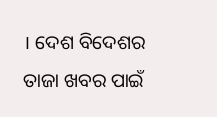। ଦେଶ ବିଦେଶର ତାଜା ଖବର ପାଇଁ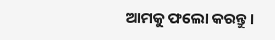ଆମକୁ ଫଲୋ କରନ୍ତୁ ।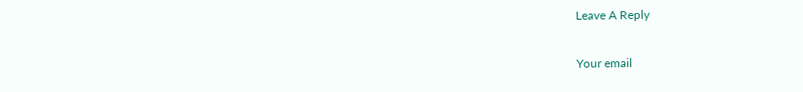Leave A Reply

Your email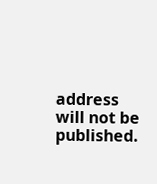address will not be published.